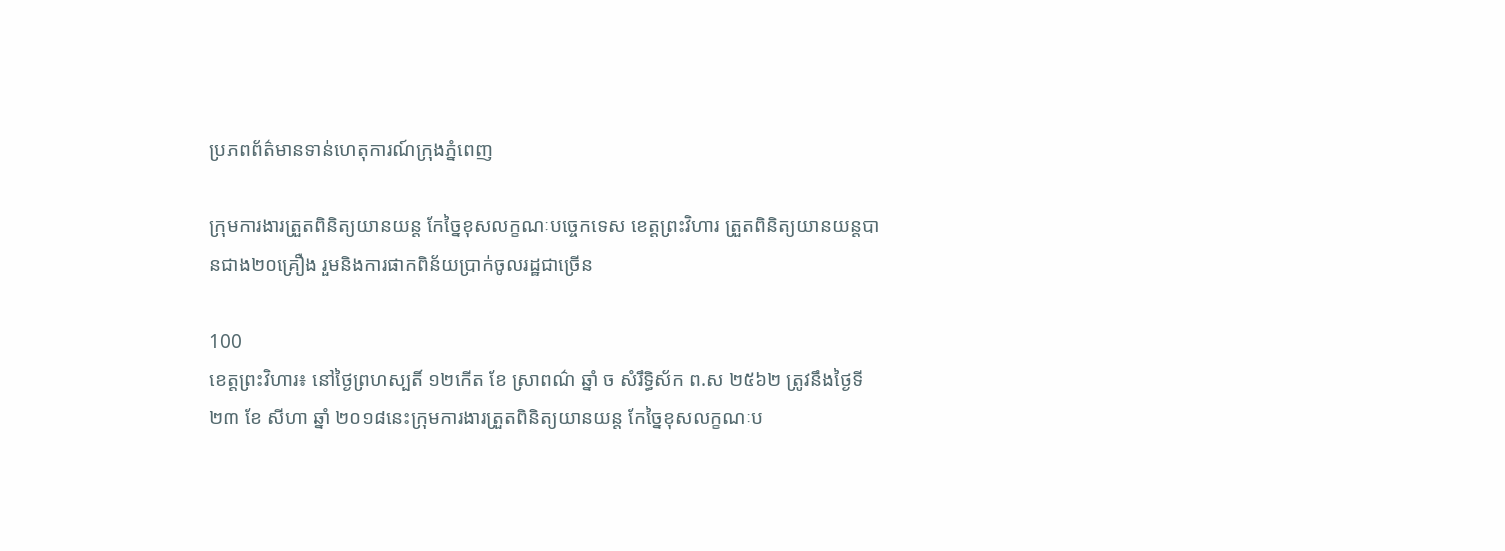ប្រភពព័ត៌មានទាន់ហេតុការណ៍ក្រុងភ្នំពេញ

ក្រុមការងារត្រួតពិនិត្យយានយន្ត កែច្នៃខុសលក្ខណៈបច្ចេកទេស ខេត្តព្រះវិហារ ត្រួតពិនិត្យយានយន្តបានជាង២០គ្រឿង រួមនិងការផាកពិន័យប្រាក់ចូលរដ្ឋជាច្រើន

100
ខេត្តព្រះវិហារ៖ នៅថ្ងៃព្រហស្បតិ៍ ១២កើត ខែ ស្រាពណ៌ ឆ្នាំ ច សំរឹទ្ធិស័ក ព.ស ២៥៦២ ត្រូវនឹងថ្ងៃទី ២៣ ខែ សីហា ឆ្នាំ ២០១៨នេះក្រុមការងារត្រួតពិនិត្យយានយន្ត កែច្នៃខុសលក្ខណៈប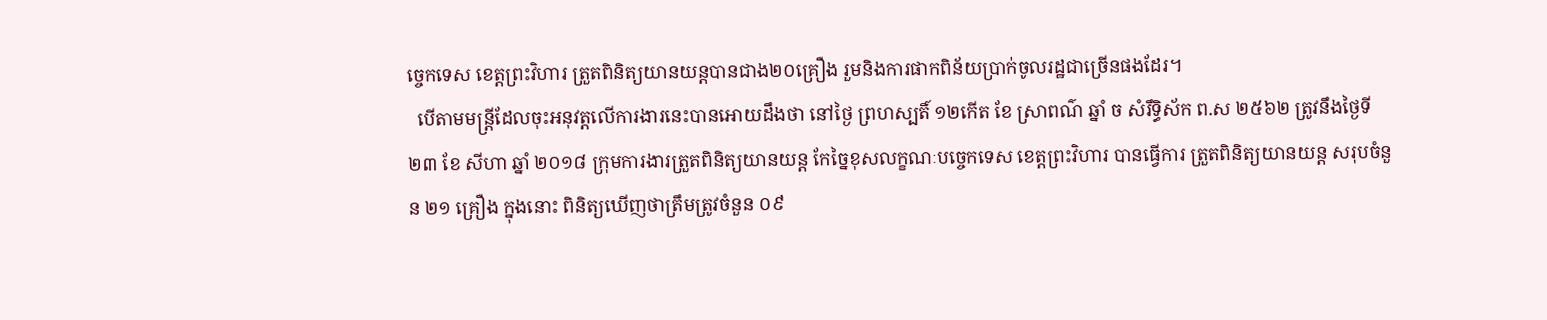ច្ចេកទេស ខេត្តព្រះវិហារ ត្រួតពិនិត្យយានយន្តបានជាង២០គ្រឿង រួមនិងការផាកពិន័យប្រាក់ចូលរដ្ឋជាច្រើនផងដែរ។
  បើតាមមន្ត្រីដែលចុះអនុវត្តលើការងារនេះបានអោយដឹងថា នៅថ្ងៃ ព្រហស្បតិ៍ ១២កើត ខែ ស្រាពណ៌ ឆ្នាំ ច សំរឹទ្ធិស័ក ព.ស ២៥៦២ ត្រូវនឹងថ្ងៃទី ២៣ ខែ សីហា ឆ្នាំ ២០១៨ ក្រុមការងារត្រួតពិនិត្យយានយន្ត កែច្នៃខុសលក្ខណៈបច្ចេកទេស ខេត្តព្រះវិហារ បានធ្វើការ ត្រួតពិនិត្យយានយន្ត សរុបចំនួន ២១ គ្រឿង ក្នុងនោះ ពិនិត្យឃើញថាត្រឹមត្រូវចំនួន ០៩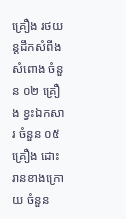គ្រឿង រថយន្តដឹកសំពីងសំពោង ចំនួន ០២ គ្រឿង ខ្វះឯកសារ ចំនួន ០៥ គ្រឿង ដោះរានខាងក្រោយ ចំនួន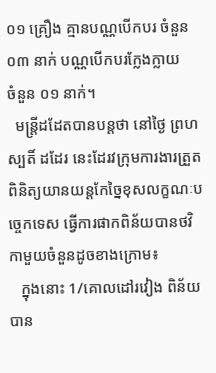០១ គ្រឿង គ្មានបណ្ណបើកបរ ចំនួន ០៣ នាក់ បណ្ណបើកបរក្លែងក្លាយ    ចំនួន ០១ នាក់។
  មន្ត្រីដដែតបានបន្តថា នៅថ្ងៃ ព្រហស្បតិ៍ ដដែរ នេះដែរវក្រុមការងារត្រួតពិនិត្យយានយន្តកែច្នៃខុសលក្ខណៈបច្ចេកទេស ធ្វើការផាកពិន័យបានថវិកាមួយចំនួនដូចខាងក្រោម៖
   ក្នុងនោះ 1/គោលដៅរវៀង ពិន័យបាន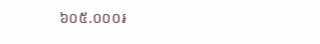៦០៥.០០០៛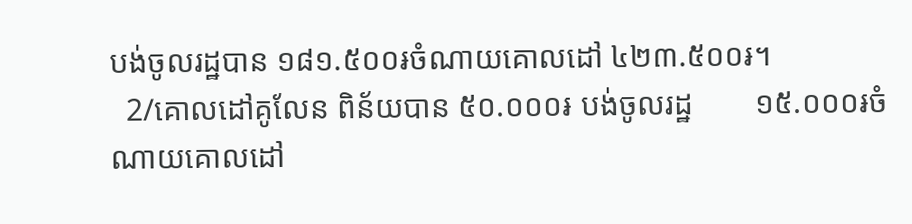បង់ចូលរដ្ឋបាន ១៨១.៥០០៛ចំណាយគោលដៅ ៤២៣.៥០០៛។
  2/គោលដៅគូលែន ពិន័យបាន ៥០.០០០៛ បង់ចូលរដ្ឋ        ១៥.០០០៛ចំណាយគោលដៅ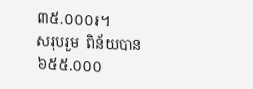៣៥.០០០៛។
សរុបរួម  ពិន័យបាន ៦៥៥.០០០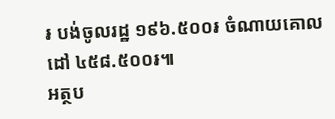៛ បង់ចូលរដ្ឋ ១៩៦.៥០០៛ ចំណាយគោលដៅ ៤៥៨.៥០០៛៕
អត្ថប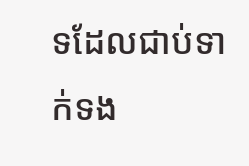ទដែលជាប់ទាក់ទង